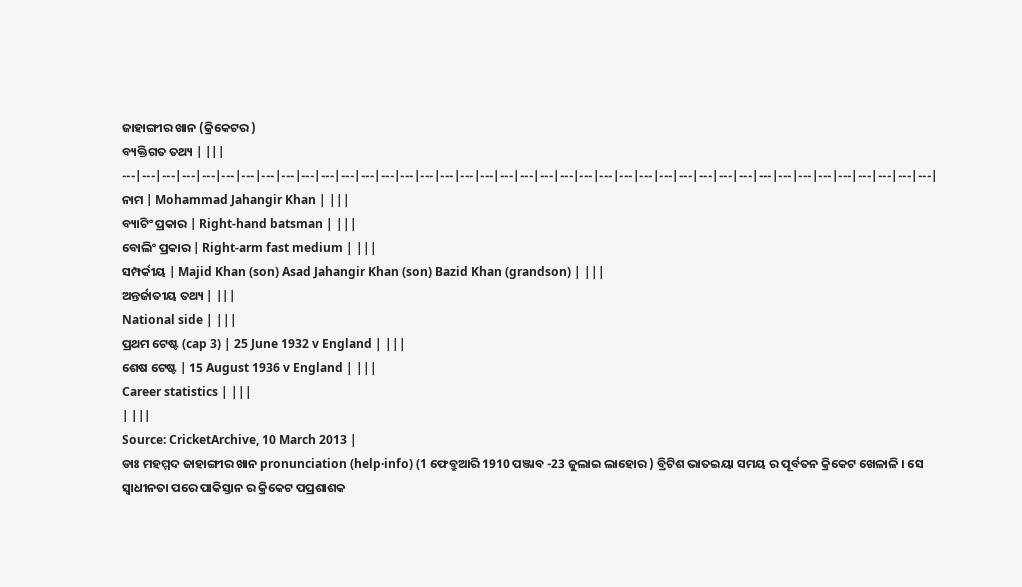ଜାହାଙ୍ଗୀର ଖାନ (କ୍ରିକେଟର )
ବ୍ୟକ୍ତିଗତ ତଥ୍ୟ | |||
---|---|---|---|---|---|---|---|---|---|---|---|---|---|---|---|---|---|---|---|---|---|---|---|---|---|---|---|---|---|---|---|---|---|---|---|---|---|---|---|---|
ନାମ | Mohammad Jahangir Khan | |||
ବ୍ୟାଟିଂ ପ୍ରକାର | Right-hand batsman | |||
ବୋଲିଂ ପ୍ରକାର | Right-arm fast medium | |||
ସମ୍ପର୍କୀୟ | Majid Khan (son) Asad Jahangir Khan (son) Bazid Khan (grandson) | |||
ଅନ୍ତର୍ଜାତୀୟ ତଥ୍ୟ | |||
National side | |||
ପ୍ରଥମ ଟେଷ୍ଟ (cap 3) | 25 June 1932 v England | |||
ଶେଷ ଟେଷ୍ଟ | 15 August 1936 v England | |||
Career statistics | |||
| |||
Source: CricketArchive, 10 March 2013 |
ଡାଃ ମହମ୍ମଦ ଜାହାଙ୍ଗୀର ଖାନ pronunciation (help·info) (1 ଫେବ୍ରୁଆରି 1910 ପଞ୍ଜାବ -23 ଜୁଲାଇ ଲାହୋର ) ବ୍ରିଟିଶ ଭାତଇୟା ସମୟ ର ପୂର୍ବତନ କ୍ରିକେଟ ଖେଳାଳି । ସେ ସ୍ଵାଧୀନତା ପରେ ପାକିସ୍ତାନ ର କ୍ରିକେଟ ପପ୍ରଶାଶକ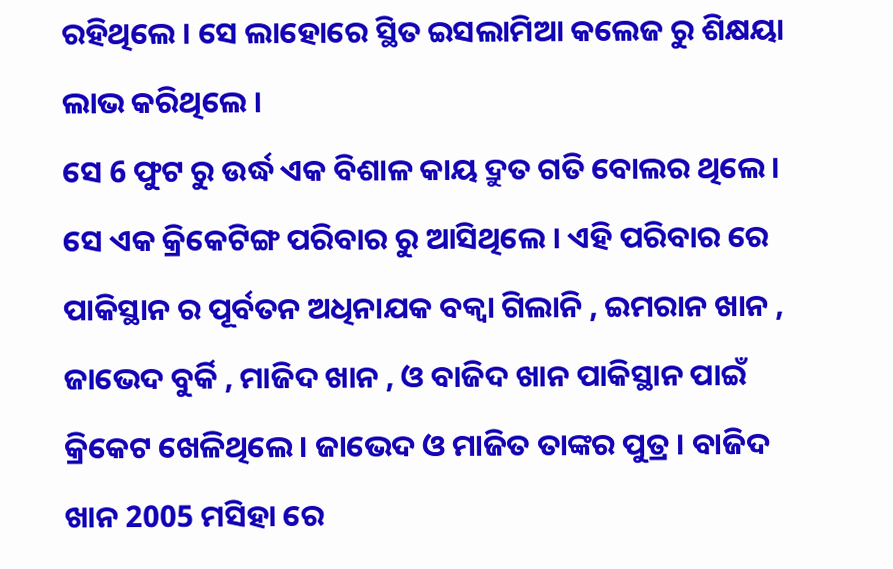ରହିଥିଲେ । ସେ ଲାହୋରେ ସ୍ଥିତ ଇସଲାମିଆ କଲେଜ ରୁ ଶିକ୍ଷୟା ଲାଭ କରିଥିଲେ ।
ସେ 6 ଫୁଟ ରୁ ଉର୍ଦ୍ଧ ଏକ ବିଶାଳ କାୟ ଦ୍ରୁତ ଗତି ବୋଲର ଥିଲେ । ସେ ଏକ କ୍ରିକେଟିଙ୍ଗ ପରିବାର ରୁ ଆସିଥିଲେ । ଏହି ପରିବାର ରେ ପାକିସ୍ଥାନ ର ପୂର୍ବତନ ଅଧିନାଯକ ବକ୍ଵା ଗିଲାନି , ଇମରାନ ଖାନ , ଜାଭେଦ ବୁର୍କି , ମାଜିଦ ଖାନ , ଓ ବାଜିଦ ଖାନ ପାକିସ୍ଥାନ ପାଇଁ କ୍ରିକେଟ ଖେଳିଥିଲେ । ଜାଭେଦ ଓ ମାଜିତ ତାଙ୍କର ପୁତ୍ର । ବାଜିଦ ଖାନ 2005 ମସିହା ରେ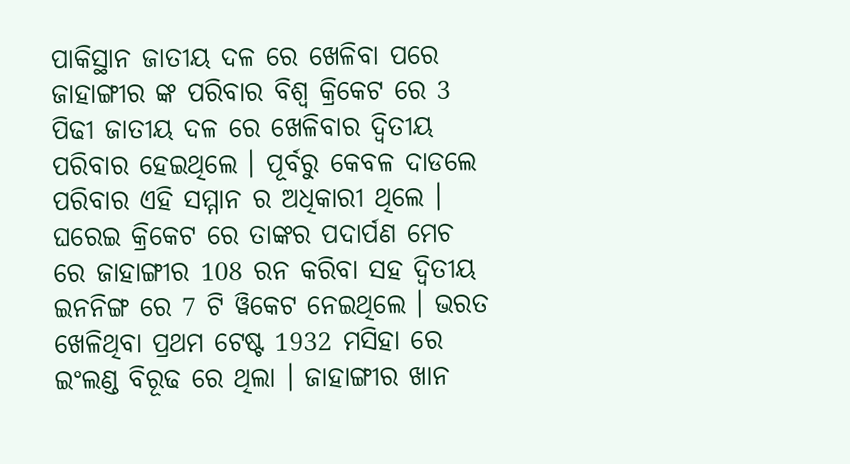ପାକିସ୍ଥାନ ଜାତୀୟ ଦଳ ରେ ଖେଳିବା ପରେ ଜାହାଙ୍ଗୀର ଙ୍କ ପରିବାର ବିଶ୍ଵ କ୍ରିକେଟ ରେ 3 ପିଢୀ ଜାତୀୟ ଦଳ ରେ ଖେଳିବାର ଦ୍ଵିତୀୟ ପରିବାର ହେଇଥିଲେ । ପୂର୍ବରୁ କେବଳ ଦାଡଲେ ପରିବାର ଏହି ସମ୍ମାନ ର ଅଧିକାରୀ ଥିଲେ ।
ଘରେଇ କ୍ରିକେଟ ରେ ତାଙ୍କର ପଦାର୍ପଣ ମେଚ ରେ ଜାହାଙ୍ଗୀର 108 ରନ କରିବା ସହ ଦ୍ଵିତୀୟ ଇନନିଙ୍ଗ ରେ 7 ଟି ୱିକେଟ ନେଇଥିଲେ । ଭରତ ଖେଳିଥିବା ପ୍ରଥମ ଟେଷ୍ଟ 1932 ମସିହା ରେ ଇଂଲଣ୍ଡ ବିରୂଢ ରେ ଥିଲା । ଜାହାଙ୍ଗୀର ଖାନ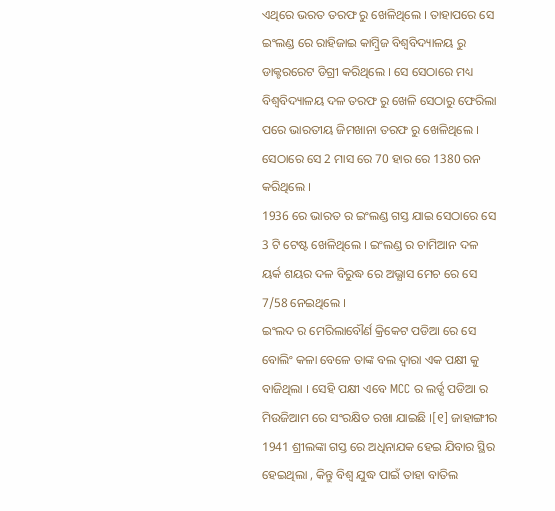ଏଥିରେ ଭରତ ତରଫ ରୁ ଖେଳିଥିଲେ । ତାହାପରେ ସେ ଇଂଲଣ୍ଡ ରେ ରାହିଜାଇ କାମ୍ବ୍ରିଜ ବିଶ୍ୱବିଦ୍ୟାଳୟ ରୁ ଡାକ୍ଟରରେଟ ଡିଗ୍ରୀ କରିଥିଲେ । ସେ ସେଠାରେ ମଧ୍ୟ ବିଶ୍ୱବିଦ୍ୟାଳୟ ଦଳ ତରଫ ରୁ ଖେଳି ସେଠାରୁ ଫେରିଲା ପରେ ଭାରତୀୟ ଜିମଖାନା ତରଫ ରୁ ଖେଳିଥିଲେ । ସେଠାରେ ସେ 2 ମାସ ରେ 70 ହାର ରେ 1380 ରନ କରିଥିଲେ ।
1936 ରେ ଭାରତ ର ଇଂଲଣ୍ଡ ଗସ୍ତ ଯାଇ ସେଠାରେ ସେ 3 ଟି ଟେଷ୍ଟ ଖେଳିଥିଲେ । ଇଂଲଣ୍ଡ ର ଚାମିଆନ ଦଳ ୟର୍କ ଶୟର ଦଳ ବିରୁଦ୍ଧ ରେ ଅଭ୍ଯାସ ମେଚ ରେ ସେ 7/58 ନେଇଥିଲେ ।
ଇଂଲଦ ର ମେରିଲାବୌର୍ଣ କ୍ରିକେଟ ପଡିଆ ରେ ସେ ବୋଲିଂ କଳା ବେଳେ ତାଙ୍କ ବଲ ଦ୍ଵାରା ଏକ ପକ୍ଷୀ କୁ ବାଜିଥିଲା । ସେହି ପକ୍ଷୀ ଏବେ MCC ର ଲର୍ଡ୍ସ ପଡିଆ ର ମିଉଜିଆମ ରେ ସଂରକ୍ଷିତ ରଖା ଯାଇଛି ।[୧] ଜାହାଙ୍ଗୀର 1941 ଶ୍ରୀଲଙ୍କା ଗସ୍ତ ରେ ଅଧିନାଯକ ହେଇ ଯିବାର ସ୍ଥିର ହେଇଥିଲା , କିନ୍ତୁ ବିଶ୍ଵ ଯୁଦ୍ଧ ପାଇଁ ତାହା ବାତିଲ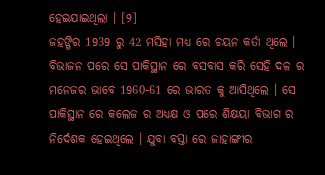ହେଇଯାଇଥିଲା । [୨]
ଜହଙ୍ଗିର 1939 ରୁ 42 ମସିହା ମଧ୍ୟ ରେ ଚୟନ କର୍ତା ଥିଲେ । ବିଭାଜନ ପରେ ସେ ପାକିସ୍ଥାନ ରେ ବସବାସ କରି ସେହି ଦଳ ର ମନେଜର ଭାବେ 1960-61 ରେ ଭାରତ କୁ ଆସିଥିଲେ । ସେ ପାକିସ୍ଥାନ ରେ କଲେଜ ର ଅଧ୍ୟକ୍ଷ ଓ ପରେ ଶିକ୍ଷୟା ବିଭାଗ ର ନିର୍ଦେଶକ ହେଇଥିଲେ । ଯୁବା ବସ୍ତା ରେ ଜାହାଙ୍ଗୀର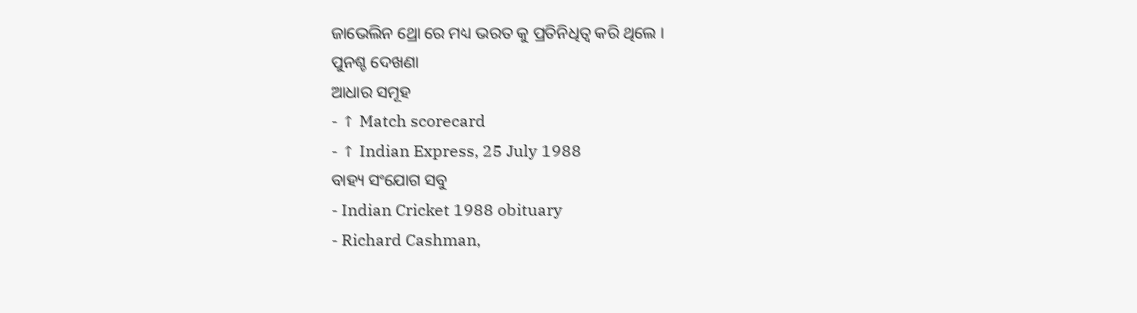ଜାଭେଲିନ ଥ୍ରୋ ରେ ମଧ୍ୟ ଭରତ କୁ ପ୍ରତିନିଧିତ୍ଵ କରି ଥିଲେ ।
ପୁନଶ୍ଚ ଦେଖଣା
ଆଧାର ସମୂହ
- ↑ Match scorecard
- ↑ Indian Express, 25 July 1988
ବାହ୍ୟ ସଂଯୋଗ ସବୁ
- Indian Cricket 1988 obituary
- Richard Cashman,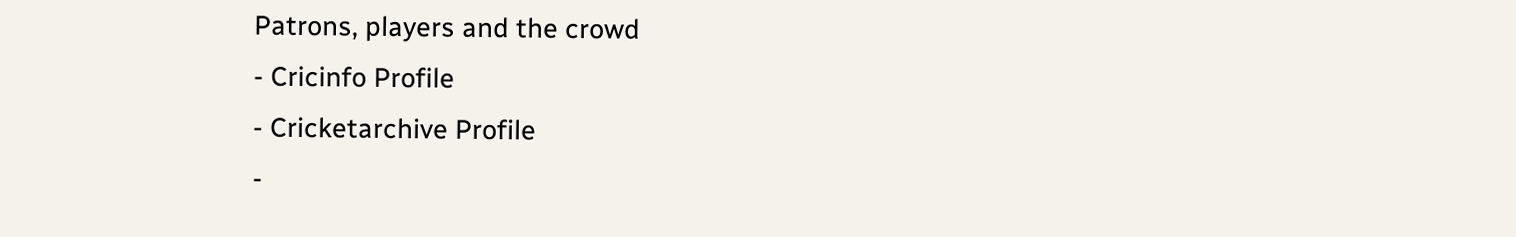Patrons, players and the crowd
- Cricinfo Profile
- Cricketarchive Profile
-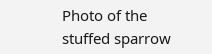Photo of the stuffed sparrow